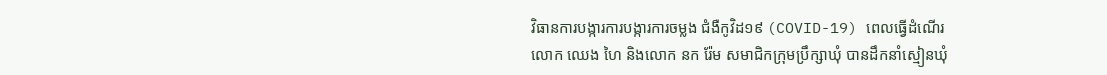វិធានការបង្ការការបង្ការការចម្លង ជំងឺកូវិដ១៩ (COVID-19) ពេលធ្វើដំណើរ
លោក ឈេង ហៃ និងលោក នក រ៉ែម សមាជិកក្រុមប្រឹក្សាឃុំ បានដឹកនាំស្មៀនឃុំ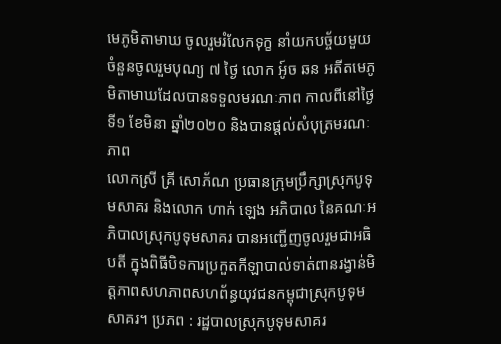មេភូមិតាមាឃ ចូលរួមរំលែកទុក្ខ នាំយកបច្ច័យមួយចំនួនចូលរួមបុណ្យ ៧ ថ្ងៃ លោក អូ៍ច ឆន អតីតមេភូមិតាមាឃដែលបានទទួលមរណៈភាព កាលពីនៅថ្ងៃទី១ ខែមិនា ឆ្នាំ២០២០ និងបានផ្ដល់សំបុត្រមរណៈភាព
លោកស្រី គ្រី សោភ័ណ ប្រធានក្រុមប្រឹក្សាស្រុកបូទុមសាគរ និងលោក ហាក់ ឡេង អភិបាល នៃគណៈអភិបាលស្រុកបូទុមសាគរ បានអញ្ជើញចូលរួមជាអធិបតី ក្នុងពិធីបិទការប្រកួតកីឡាបាល់ទាត់ពានរង្វាន់មិត្តភាពសហភាពសហព័ន្ធយុវជនកម្ពុជាស្រុកបូទុមសាគរ។ ប្រភព : រដ្ឋបាលស្រុកបូទុមសាគរ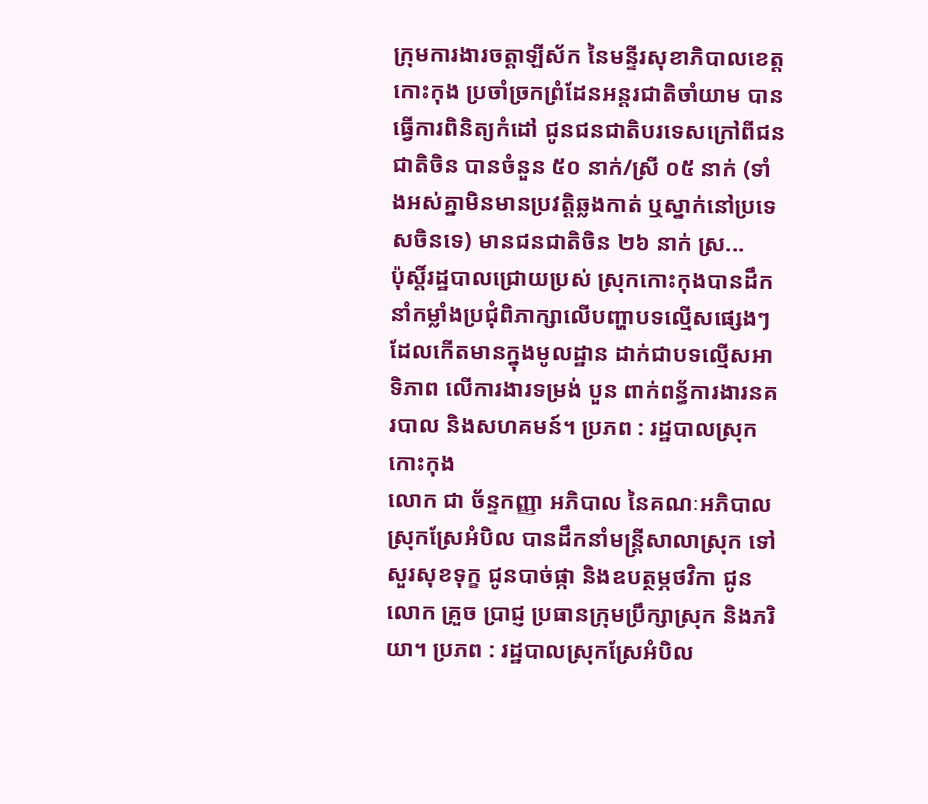ក្រុមការងារចត្តាឡីស័ក នៃមន្ទីរសុខាភិបាលខេត្តកោះកុង ប្រចាំច្រកព្រំដែនអន្តរជាតិចាំយាម បានធ្វើការពិនិត្យកំដៅ ជូនជនជាតិបរទេសក្រៅពីជនជាតិចិន បានចំនួន ៥០ នាក់/ស្រី ០៥ នាក់ (ទាំងអស់គ្នាមិនមានប្រវត្តិឆ្លងកាត់ ឬស្នាក់នៅប្រទេសចិនទេ) មានជនជាតិចិន ២៦ នាក់ ស្រ...
ប៉ុស្តិ៍រដ្ឋបាលជ្រោយប្រស់ ស្រុកកោះកុងបានដឹកនាំកម្លាំងប្រជុំពិភាក្សាលើបញ្ហាបទល្មើសផ្សេងៗ ដែលកើតមានក្នុងមូលដ្ឋាន ដាក់ជាបទល្មើសអាទិភាព លើការងារទម្រង់ បួន ពាក់ពន្ធ័ការងារនគរបាល និងសហគមន៍។ ប្រភព : រដ្ឋបាលស្រុកកោះកុង
លោក ជា ច័ន្ទកញ្ញា អភិបាល នៃគណៈអភិបាលស្រុកស្រែអំបិល បានដឹកនាំមន្ត្រីសាលាស្រុក ទៅសួរសុខទុក្ខ ជូនបាច់ផ្កា និងឧបត្ថម្ភថវិកា ជូនលោក គ្រួច ប្រាជ្ញ ប្រធានក្រុមប្រឹក្សាស្រុក និងភរិយា។ ប្រភព : រដ្ឋបាលស្រុកស្រែអំបិល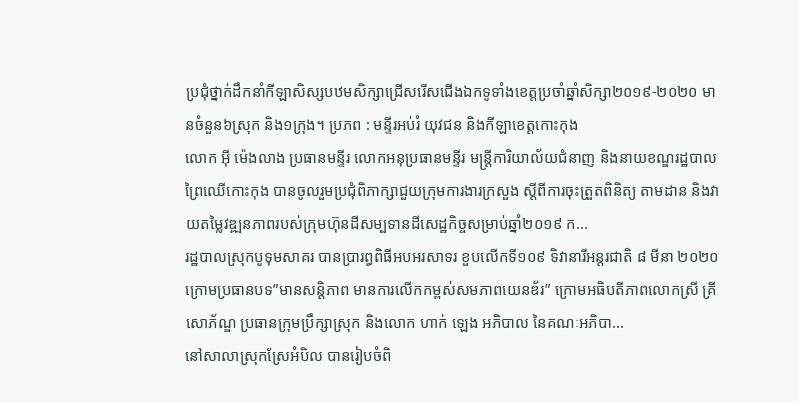ប្រជុំថ្នាក់ដឹកនាំកីឡាសិស្សបឋមសិក្សាជ្រើសរើសជើងឯកទូទាំងខេត្តប្រចាំឆ្នាំសិក្សា២០១៩-២០២០ មានចំនួន៦ស្រុក និង១ក្រុង។ ប្រភព : មន្ទីរអប់រំ យុវជន និងកីឡាខេត្តកោះកុង
លោក អុី ម៉េងលាង ប្រធានមន្ទីរ លោកអនុប្រធានមន្ទីរ មន្ត្រីការិយាល័យជំនាញ និងនាយខណ្ឌរដ្ឋបាលព្រៃឈើកោះកុង បានចូលរួមប្រជុំពិភាក្សាជួយក្រុមការងារក្រសួង ស្តីពីការចុះត្រួតពិនិត្យ តាមដាន និងវាយតម្លៃវឌ្ឍនភាពរបស់ក្រុមហ៊ុនដីសម្បទានដីសេដ្ឋកិច្ចសម្រាប់ឆ្នាំ២០១៩ ក...
រដ្ឋបាលស្រុកបូទុមសាគរ បានប្រារព្ធពិធីអបអរសាទរ ខួបលើកទី១០៩ ទិវានារីអន្តរជាតិ ៨ មីនា ២០២០ ក្រោមប្រធានបទ”មានសន្តិភាព មានការលើកកម្ពស់សមភាពយេនឌ័រ” ក្រោមអធិបតីភាពលោកស្រី គ្រី សោភ័ណ្ឌ ប្រធានក្រុមប្រឹក្សាស្រុក និងលោក ហាក់ ឡេង អភិបាល នៃគណៈអភិបា...
នៅសាលាស្រុកស្រែអំបិល បានរៀបចំពិ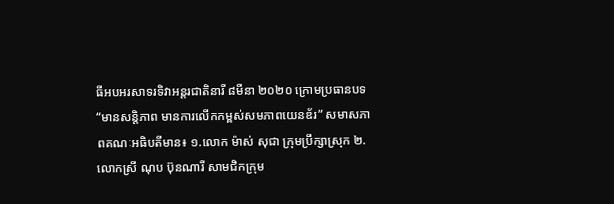ធីអបអរសាទរទិវាអន្ដរជាតិនារី ៨មីនា ២០២០ ក្រោមប្រធានបទ “មានសន្ដិភាព មានការលើកកម្ពស់សមភាពយេនឌ័រ” សមាសភាពគណៈអធិបតីមាន៖ ១.លោក ម៉ាស់ សុជា ក្រុមប្រឹក្សាស្រុក ២.លោកស្រី ណុប ប៊ុនណារី សាមជិកក្រុម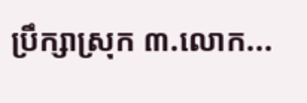ប្រឹក្សាស្រុក ៣.លោក...